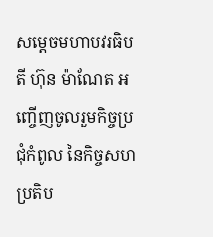សម្ដេចមហាបវរធិបតី ហ៊ុន ម៉ាណែត អញ្ចើញចូលរួមកិច្ចប្រជុំកំពូល នៃកិច្ចសហប្រតិប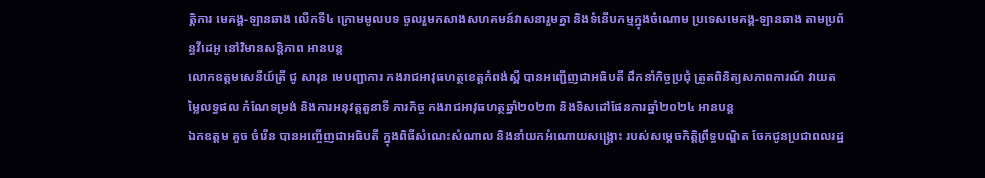ត្តិការ មេគង្គ-ឡានឆាង លើកទី៤ ក្រោមមូលបទ ចូលរួមកសាងសហគមន៍វាសនារួមគ្នា និងទំនើបកម្មក្នុងចំណោម ប្រទេសមេគង្គ-ឡានឆាង តាមប្រព័ន្ធវីដេអូ នៅវិមានសន្តិភាព អានបន្ត
លោកឧត្តមសេនីយ៍ត្រី ជូ សារុន មេបញ្ជាការ កងរាជអាវុធហត្ថខេត្តកំពង់ស្ពឺ បានអញ្ជើញជាអធិបតី ដឹកនាំកិច្ចប្រជុំ ត្រួតពិនិត្យសភាពការណ៍ វាយតម្លៃលទ្ធផល កំណែទម្រង់ និងការអនុវត្តតួនាទី ភារកិច្ច កងរាជអាវុធហត្ថឆ្នាំ២០២៣ និងទិសដៅផែនការឆ្នាំ២០២៤ អានបន្ត
ឯកឧត្តម គួច ចំរើន បានអញ្ចើញជាអធិបតី ក្នុងពិធីសំណេះសំណាល និងនាំយកអំណោយសង្គ្រោះ របស់សម្តេចកិត្តិព្រឹទ្ធបណ្ឌិត ចែកជូនប្រជាពលរដ្ឋ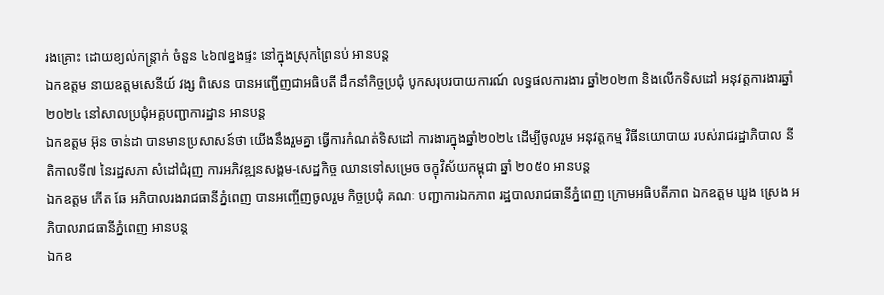រងគ្រោះ ដោយខ្យល់កន្រ្តាក់ ចំនួន ៤៦៧ខ្នងផ្ទះ នៅក្នុងស្រុកព្រៃនប់ អានបន្ត
ឯកឧត្តម នាយឧត្ដមសេនីយ៍ វង្ស ពិសេន បានអញ្ជើញជាអធិបតី ដឹកនាំកិច្ចប្រជុំ បូកសរុបរបាយការណ៍ លទ្ធផលការងារ ឆ្នាំ២០២៣ និងលើកទិសដៅ អនុវត្តការងារឆ្នាំ២០២៤ នៅសាលប្រជុំអគ្គបញ្ជាការដ្ឋាន អានបន្ត
ឯកឧត្តម អ៊ុន ចាន់ដា បានមានប្រសាសន៍ថា យើងនឹងរួមគ្នា ធ្វើការកំណត់ទិសដៅ ការងារក្នុងឆ្នាំ២០២៤ ដើម្បីចូលរួម អនុវត្តកម្ម វិធីនយោបាយ របស់រាជរដ្ឋាភិបាល នីតិកាលទី៧ នៃរដ្ឋសភា សំដៅជំរុញ ការអភិវឌ្ឍនសង្គម-សេដ្ឋកិច្ច ឈានទៅសម្រេច ចក្ខុវិស័យកម្ពុជា ឆ្នាំ ២០៥០ អានបន្ត
ឯកឧត្តម កើត ឆែ អភិបាលរងរាជធានីភ្នំពេញ បានអញ្ចើញចូលរួម កិច្ចប្រជុំ គណៈ បញ្ជាការឯកភាព រដ្ឋបាលរាជធានីភ្នំពេញ ក្រោមអធិបតីភាព ឯកឧត្ដម ឃួង ស្រេង អភិបាលរាជធានីភ្នំពេញ អានបន្ត
ឯកឧ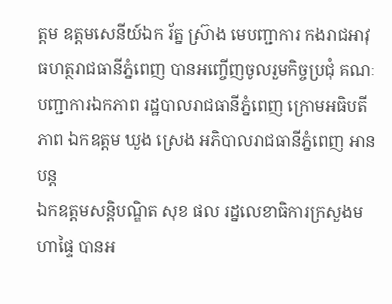ត្តម ឧត្តមសេនីយ៍ឯក រ័ត្ន ស្រ៊ាង មេបញ្ជាការ កងរាជអាវុធហត្ថរាជធានីភ្នំពេញ បានអញ្ចើញចូលរួមកិច្ចប្រជុំ គណៈបញ្ជាការឯកភាព រដ្ឋបាលរាជធានីភ្នំពេញ ក្រោមអធិបតីភាព ឯកឧត្ដម ឃួង ស្រេង អភិបាលរាជធានីភ្នំពេញ អានបន្ត
ឯកឧត្ដមសន្តិបណ្ឌិត សុខ ផល រដ្នលេខាធិការក្រសួងមហាផ្ទៃ បានអ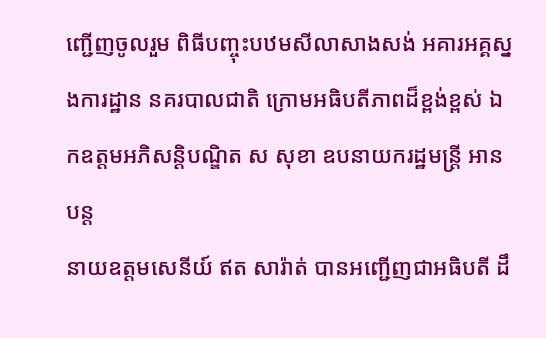ញ្ជើញចូលរួម ពិធីបញ្ចុះបឋមសីលាសាងសង់ អគារអគ្គស្នងការដ្ឋាន នគរបាលជាតិ ក្រោមអធិបតីភាពដ៏ខ្ពង់ខ្ពស់ ឯកឧត្តមអភិសន្តិបណ្ឌិត ស សុខា ឧបនាយករដ្ឋមន្ត្រី អានបន្ត
នាយឧត្តមសេនីយ៍ ឥត សារ៉ាត់ បានអញ្ជើញជាអធិបតី ដឹ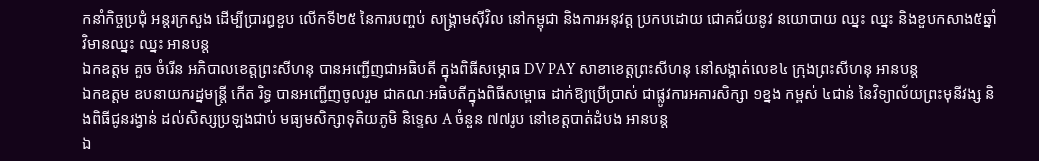កនាំកិច្ចប្រជុំ អន្តរក្រសួង ដើម្បីប្រារព្ធខួប លើកទី២៥ នៃការបញ្ចប់ សង្គ្រាមសុីវិល នៅកម្ពុជា និងការអនុវត្ត ប្រកបដោយ ជោគជ័យនូវ នយោបាយ ឈ្នះ ឈ្នះ និងខួបកសាង៥ឆ្នាំ វិមានឈ្នះ ឈ្នះ អានបន្ត
ឯកឧត្តម គួច ចំរើន អភិបាលខេត្តព្រះសីហនុ បានអញ្ជើញជាអធិបតី ក្នុងពិធីសម្ភោធ DV PAY សាខាខេត្តព្រះសីហនុ នៅសង្កាត់លេខ៤ ក្រុងព្រះសីហនុ អានបន្ត
ឯកឧត្តម ឧបនាយករដ្នមន្ត្រី កើត រិទ្ធ បានអញ្ជើញចូលរួម ជាគណៈអធិបតីក្នុងពិធីសម្ពោធ ដាក់ឱ្យប្រើប្រាស់ ជាផ្លូវការអគារសិក្សា ១ខ្នង កម្ពស់ ៤ជាន់ នៃវិទ្យាល័យព្រះមុនីវង្ស និងពិធីជូនរង្វាន់ ដល់សិស្សប្រឡងជាប់ មធ្យមសិក្សាទុតិយភូមិ និទ្ទេស A ចំនួន ៧៧រូប នៅខេត្តបាត់ដំបង អានបន្ត
ឯ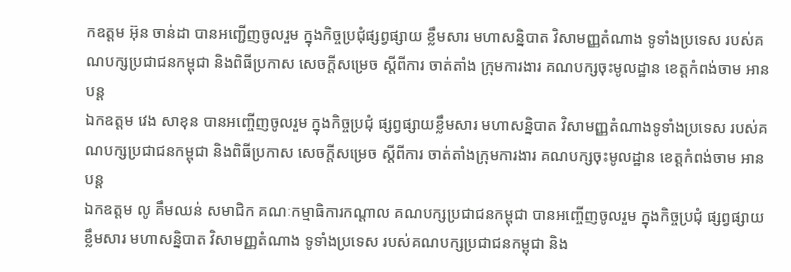កឧត្តម អ៊ុន ចាន់ដា បានអញ្ជើញចូលរួម ក្នុងកិច្ចប្រជុំផ្សព្វផ្សាយ ខ្លឹមសារ មហាសន្និបាត វិសាមញ្ញតំណាង ទូទាំងប្រទេស របស់គណបក្សប្រជាជនកម្ពុជា និងពិធីប្រកាស សេចក្តីសម្រេច ស្តីពីការ ចាត់តាំង ក្រុមការងារ គណបក្សចុះមូលដ្ឋាន ខេត្តកំពង់ចាម អានបន្ត
ឯកឧត្តម វេង សាខុន បានអញ្ចើញចូលរួម ក្នុងកិច្ចប្រជុំ ផ្សព្វផ្សាយខ្លឹមសារ មហាសន្និបាត វិសាមញ្ញតំណាងទូទាំងប្រទេស របស់គណបក្សប្រជាជនកម្ពុជា និងពិធីប្រកាស សេចក្តីសម្រេច ស្ដីពីការ ចាត់តាំងក្រុមការងារ គណបក្សចុះមូលដ្ឋាន ខេត្តកំពង់ចាម អានបន្ត
ឯកឧត្តម លូ គឹមឈន់ សមាជិក គណៈកម្មាធិការកណ្តាល គណបក្សប្រជាជនកម្ពុជា បានអញ្ចើញចូលរួម ក្នុងកិច្ចប្រជុំ ផ្សព្វផ្សាយ ខ្លឹមសារ មហាសន្និបាត វិសាមញ្ញតំណាង ទូទាំងប្រទេស របស់គណបក្សប្រជាជនកម្ពុជា និង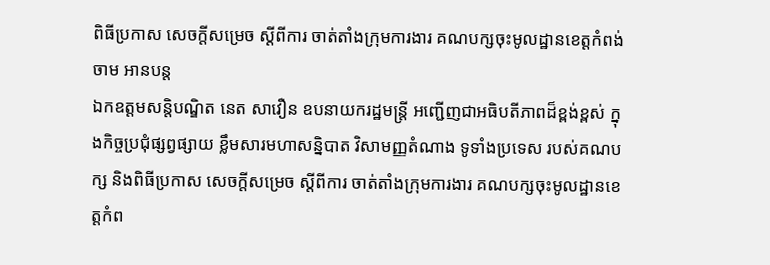ពិធីប្រកាស សេចក្តីសម្រេច ស្ដីពីការ ចាត់តាំងក្រុមការងារ គណបក្សចុះមូលដ្ឋានខេត្តកំពង់ចាម អានបន្ត
ឯកឧត្តមសន្តិបណ្ឌិត នេត សាវឿន ឧបនាយករដ្ឋមន្រ្តី អញ្ជើញជាអធិបតីភាពដ៏ខ្ពង់ខ្ពស់ ក្នុងកិច្ចប្រជុំផ្សព្វផ្សាយ ខ្លឹមសារមហាសន្និបាត វិសាមញ្ញតំណាង ទូទាំងប្រទេស របស់គណបក្ស និងពិធីប្រកាស សេចក្តីសម្រេច ស្តីពីការ ចាត់តាំងក្រុមការងារ គណបក្សចុះមូលដ្ឋានខេត្តកំព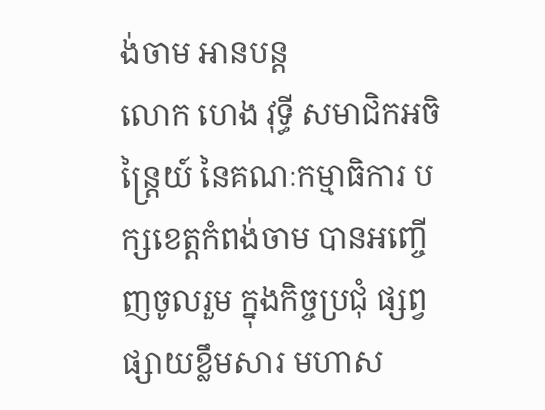ង់ចាម អានបន្ត
លោក ហេង វុទ្ធី សមាជិកអចិន្ត្រៃយ៍ នៃគណៈកម្មាធិការ បក្សខេត្តកំពង់ចាម បានអញ្ចើញចូលរួម ក្នុងកិច្ចប្រជុំ ផ្សព្វផ្សាយខ្លឹមសារ មហាស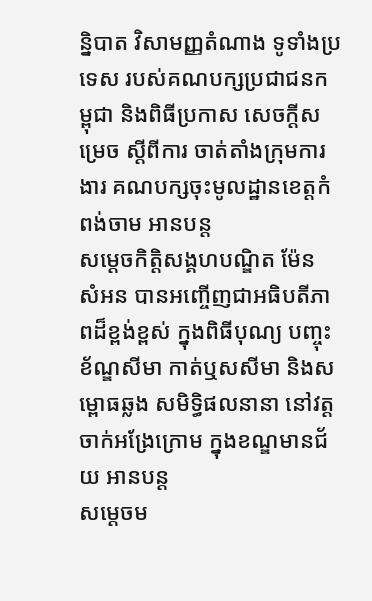ន្និបាត វិសាមញ្ញតំណាង ទូទាំងប្រទេស របស់គណបក្សប្រជាជនកម្ពុជា និងពិធីប្រកាស សេចក្តីសម្រេច ស្ដីពីការ ចាត់តាំងក្រុមការងារ គណបក្សចុះមូលដ្ឋានខេត្តកំពង់ចាម អានបន្ត
សម្ដេចកិត្តិសង្គហបណ្ឌិត ម៉ែន សំអន បានអញ្ចើញជាអធិបតីភាពដ៏ខ្ពង់ខ្ពស់ ក្នុងពិធីបុណ្យ បញ្ចុះខ័ណ្ឌសីមា កាត់ឬសសីមា និងសម្ពោធឆ្លង សមិទ្ធិផលនានា នៅវត្តចាក់អង្រែក្រោម ក្នុងខណ្ឌមានជ័យ អានបន្ត
សម្ដេចម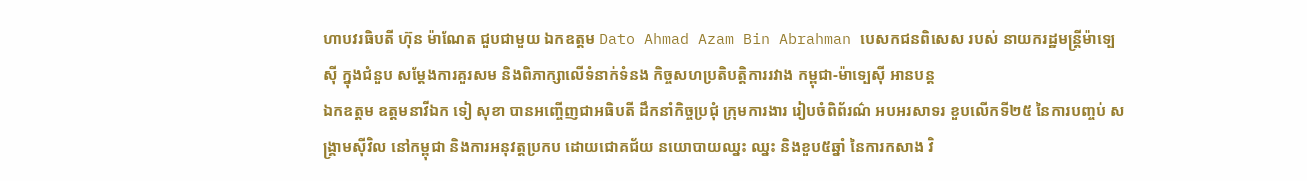ហាបវរធិបតី ហ៊ុន ម៉ាណែត ជួបជាមួយ ឯកឧត្តម Dato Ahmad Azam Bin Abrahman បេសកជនពិសេស របស់ នាយករដ្ឋមន្រ្តីម៉ាទ្បេស៊ី ក្នុងជំនួប សម្តែងការគួរសម និងពិភាក្សាលើទំនាក់ទំនង កិច្ចសហប្រតិបត្តិការរវាង កម្ពុជា-ម៉ាទ្បេស៊ី អានបន្ត
ឯកឧត្តម ឧត្តមនាវីឯក ទៀ សុខា បានអញ្ចើញជាអធិបតី ដឹកនាំកិច្ចប្រជុំ ក្រុមការងារ រៀបចំពិព័រណ៌ អបអរសាទរ ខួបលើកទី២៥ នៃការបញ្ចប់ សង្រ្គាមស៊ីវិល នៅកម្ពុជា និងការអនុវត្តប្រកប ដោយជោគជ័យ នយោបាយឈ្នះ ឈ្នះ និងខួប៥ឆ្នាំ នៃការកសាង វិ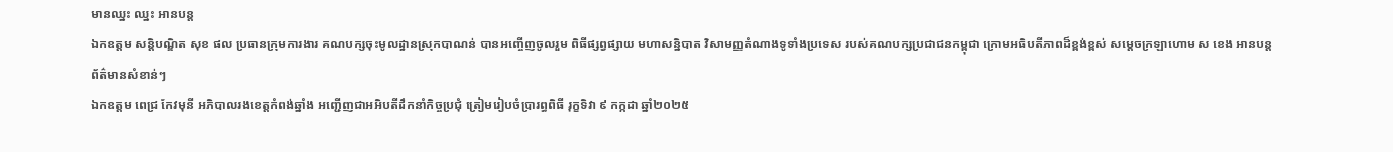មានឈ្នះ ឈ្នះ អានបន្ត
ឯកឧត្ដម សន្តិបណ្ឌិត សុខ ផល ប្រធានក្រុមការងារ គណបក្សចុះមូលដ្ឋានស្រុកបាណន់ បានអញ្ចើញចូលរួម ពិធីផ្សព្វផ្សាយ មហាសន្និបាត វិសាមញ្ញតំណាងទូទាំងប្រទេស របស់គណបក្សប្រជាជនកម្ពុជា ក្រោមអធិបតីភាពដ៏ខ្ពង់ខ្ពស់ សម្តេចក្រឡាហោម ស ខេង អានបន្ត
ព័ត៌មានសំខាន់ៗ
ឯកឧត្តម ពេជ្រ កែវមុនី អភិបាលរងខេត្ដកំពង់ឆ្នាំង អញ្ជើញជាអអិបតីដឹកនាំកិច្ចប្រជុំ ត្រៀមរៀបចំប្រារព្ធពិធី រុក្ខទិវា ៩ កក្កដា ឆ្នាំ២០២៥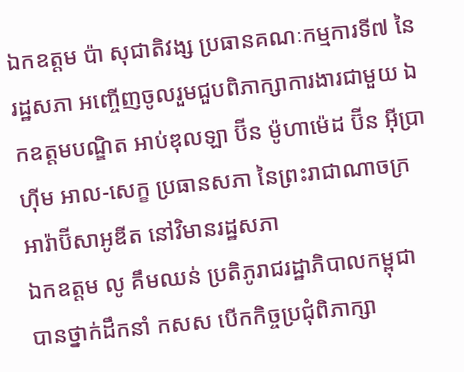ឯកឧត្តម ប៉ា សុជាតិវង្ស ប្រធានគណៈកម្មការទី៧ នៃរដ្ឋសភា អញ្ចើញចូលរួមជួបពិភាក្សាការងារជាមួយ ឯកឧត្តមបណ្ឌិត អាប់ឌុលឡា ប៊ីន ម៉ូហាម៉េដ ប៊ីន អ៊ីប្រាហ៊ីម អាល-សេក្ខ ប្រធានសភា នៃព្រះរាជាណាចក្រអារ៉ាប៊ីសាអូឌីត នៅវិមានរដ្ឋសភា
ឯកឧត្តម លូ គឹមឈន់ ប្រតិភូរាជរដ្ឋាភិបាលកម្ពុជា បានថ្នាក់ដឹកនាំ កសស បើកកិច្ចប្រជុំពិភាក្សា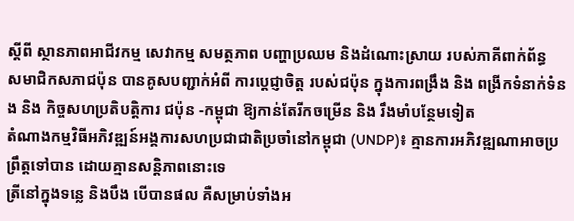ស្តីពី ស្ថានភាពអាជីវកម្ម សេវាកម្ម សមត្ថភាព បញ្ហាប្រឈម និងដំណោះស្រាយ របស់ភាគីពាក់ព័ន្ធ
សមាជិកសភាជប៉ុន បានគូសបញ្ជាក់អំពី ការប្ដេជ្ញាចិត្ត របស់ជប៉ុន ក្នុងការពង្រឹង និង ពង្រីកទំនាក់ទំនង និង កិច្ចសហប្រតិបត្តិការ ជប៉ុន -កម្ពុជា ឱ្យកាន់តែរីកចម្រេីន និង រឹងមាំបន្ថែមទៀត
តំណាងកម្មវិធីអភិវឌ្ឍន៍អង្គការសហប្រជាជាតិប្រចាំនៅកម្ពុជា (UNDP)៖ គ្មានការអភិវឌ្ឍណាអាចប្រព្រឹត្តទៅបាន ដោយគ្មានសន្តិភាពនោះទេ
ត្រីនៅក្នុងទន្លេ និងបឹង បើបានផល គឺសម្រាប់ទាំងអ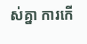ស់គ្នា ការកើ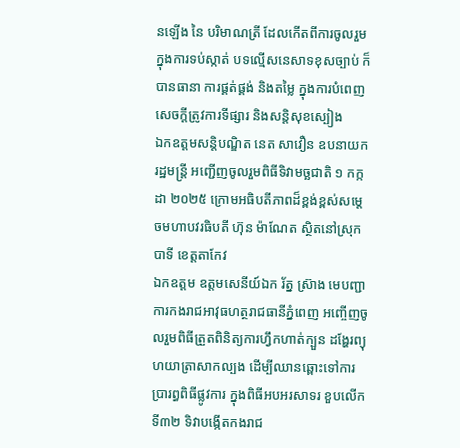នឡើង នៃ បរិមាណត្រី ដែលកើតពីការចូលរួម ក្នុងការទប់ស្កាត់ បទល្មើសនេសាទខុសច្បាប់ ក៏បានធានា ការផ្គត់ផ្គង់ និងតម្លៃ ក្នុងការបំពេញ សេចក្តីត្រូវការទីផ្សារ និងសន្តិសុខស្បៀង
ឯកឧត្តមសន្តិបណ្ឌិត នេត សាវឿន ឧបនាយករដ្ឋមន្រ្តី អញ្ជើញចូលរួមពិធីទិវាមច្ឆជាតិ ១ កក្កដា ២០២៥ ក្រោមអធិបតីភាពដ៏ខ្ពង់ខ្ពស់សម្តេចមហាបវរធិបតី ហ៊ុន ម៉ាណែត ស្ថិតនៅស្រុកបាទី ខេត្តតាកែវ
ឯកឧត្តម ឧត្តមសេនីយ៍ឯក រ័ត្ន ស៊្រាង មេបញ្ជាការកងរាជអាវុធហត្ថរាជធានីភ្នំពេញ អញ្ចើញចូលរួមពិធីត្រួតពិនិត្យការហ្វឹកហាត់ក្បួន ដង្ហែរព្យុហយាត្រាសាកល្បង ដើម្បីឈានឆ្ពោះទៅការ ប្រារព្ធពិធីផ្លូវការ ក្នុងពិធីអបអរសាទរ ខួបលើកទី៣២ ទិវាបង្កើតកងរាជ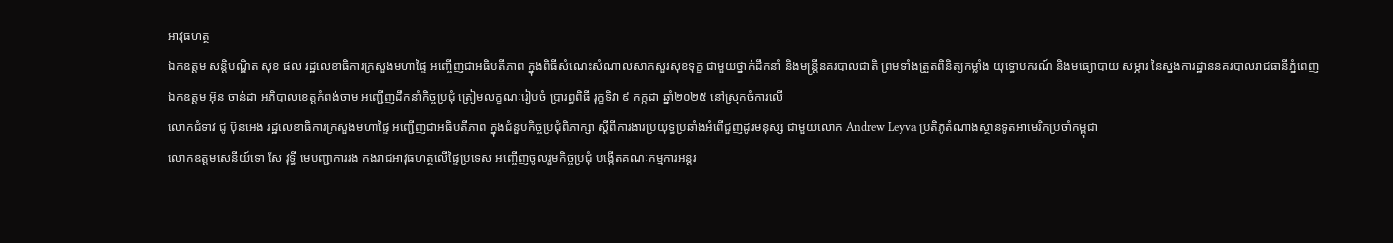អាវុធហត្ថ
ឯកឧត្តម សន្តិបណ្ឌិត សុខ ផល រដ្ឋលេខាធិការក្រសួងមហាផ្ទៃ អញ្ចើញជាអធិបតីភាព ក្នុងពិធីសំណេះសំណាលសាកសួរសុខទុក្ខ ជាមួយថ្នាក់ដឹកនាំ និងមន្រ្តីនគរបាលជាតិ ព្រមទាំងត្រួតពិនិត្យកម្លាំង យុទ្ធោបករណ៍ និងមធ្យោបាយ សម្ភារ នៃស្នងការដ្ឋាននគរបាលរាជធានីភ្នំពេញ
ឯកឧត្តម អ៊ុន ចាន់ដា អភិបាលខេត្តកំពង់ចាម អញ្ជើញដឹកនាំកិច្ចប្រជុំ ត្រៀមលក្ខណៈរៀបចំ ប្រារព្ធពិធី រុក្ខទិវា ៩ កក្កដា ឆ្នាំ២០២៥ នៅស្រុកចំការលើ
លោកជំទាវ ជូ ប៊ុនអេង រដ្ឋលេខាធិការក្រសួងមហាផ្ទៃ អញ្ជើញជាអធិបតីភាព ក្នុងជំនួបកិច្ចប្រជុំពិភាក្សា ស្តីពីការងារប្រយុទ្ធប្រឆាំងអំពើជួញដូរមនុស្ស ជាមួយលោក Andrew Leyva ប្រតិភូតំណាងស្ថានទូតអាមេរិកប្រចាំកម្ពុជា
លោកឧត្តមសេនីយ៍ទោ សែ វុទ្ធី មេបញ្ជាការរង កងរាជអាវុធហត្ថលើផ្ទៃប្រទេស អញ្ចើញចូលរួមកិច្ចប្រជុំ បង្កើតគណៈកម្មការអន្តរ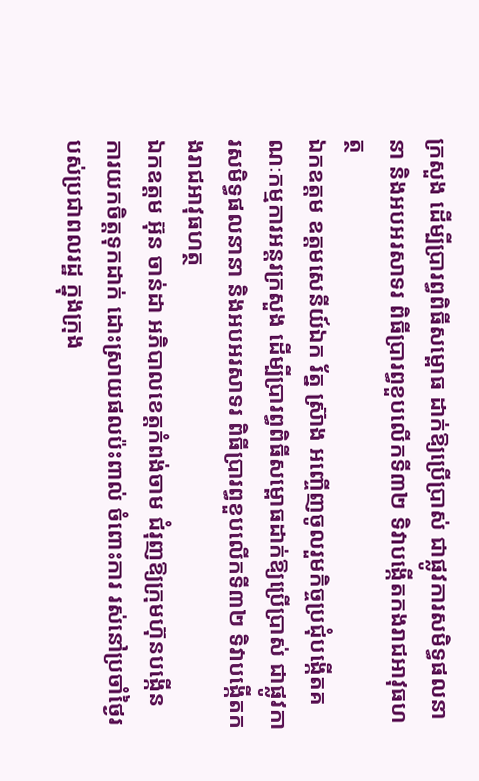ក្រសួង ដើម្បីប្រារព្ធពិធីសម្ពោធ ដាក់ឱ្យប្រើប្រាស់ ជាផ្លូវការសមិទ្ធផលនានា និងអបអរសាទរ ពិធីប្រារព្ធខួបលើកទី៣២ ទិវាបង្កើតកងរាជអាវុធហត្ថ
ឯកឧត្តម ឧត្តមសេនីយ៍ឯក រ័ត្ន ស្រ៊ាង អញ្ចើញចូលរួមកិច្ចប្រជុំបង្កើតគណៈកម្មការអន្តរក្រសួង ដើម្បីប្រារព្ធពិធីសម្ពោធដាក់ឱ្យប្រើប្រាស់ ជាផ្លូវការសមិទ្ធផលនានា និងអបអរសាទរ ពិធីប្រារព្ធខួបលើកទី៣២ ទិវាបង្កើតកងរាជអាវុធហត្ថ
ឯកឧត្ដម អ៊ុន ចាន់ដា អភិបាលខេត្តកំពង់ចាម ជំរុញឱ្យក្រុមហ៊ុនបង្កេីន ការយកចិត្តទុកដាក់ ដោះស្រាយផលប៉ះពាល់ ចំពោះការ រស់នៅប្រចាំថ្ងៃរបស់ប្រជាពលរដ្ឋ ក្នុងក្រុង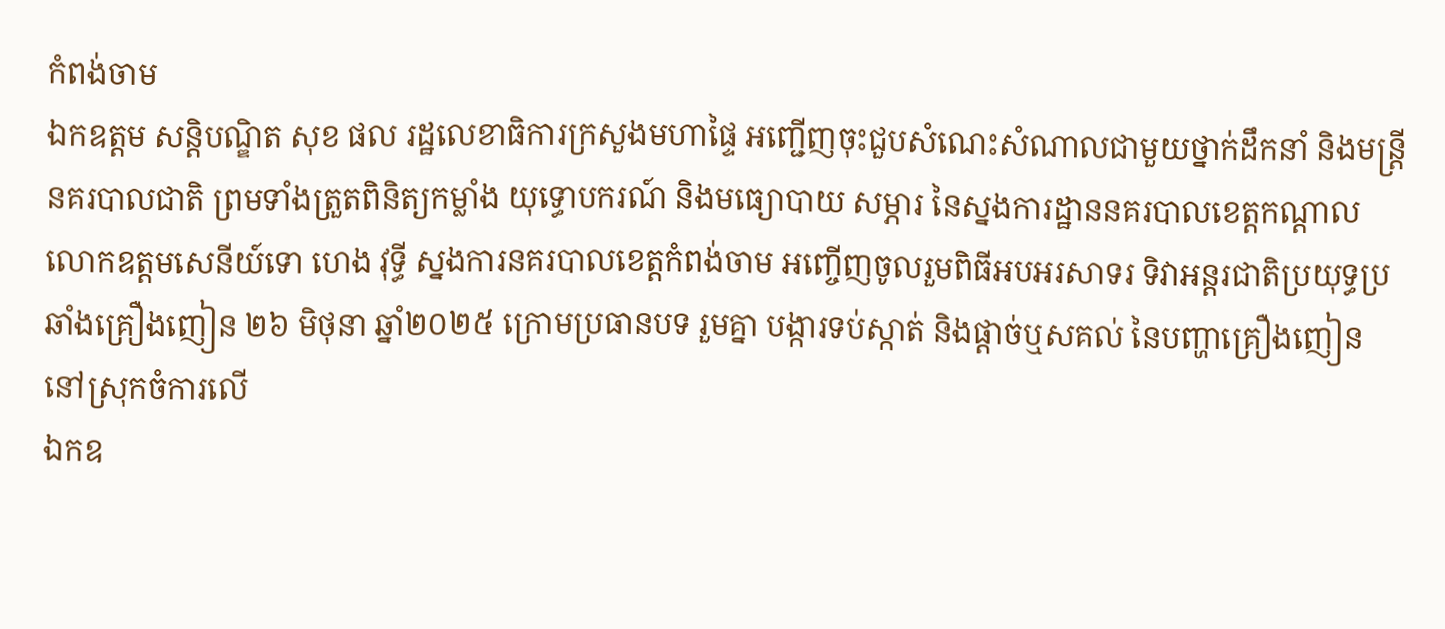កំពង់ចាម
ឯកឧត្តម សន្តិបណ្ឌិត សុខ ផល រដ្ឋលេខាធិការក្រសួងមហាផ្ទៃ អញ្ជើញចុះជួបសំណេះសំណាលជាមួយថ្នាក់ដឹកនាំ និងមន្រ្តីនគរបាលជាតិ ព្រមទាំងត្រួតពិនិត្យកម្លាំង យុទ្ធោបករណ៍ និងមធ្យោបាយ សម្ភារ នៃស្នងការដ្ឋាននគរបាលខេត្តកណ្តាល
លោកឧត្តមសេនីយ៍ទោ ហេង វុទ្ធី ស្នងការនគរបាលខេត្តកំពង់ចាម អញ្ចើញចូលរួមពិធីអបអរសាទរ ទិវាអន្តរជាតិប្រយុទ្ធប្រឆាំងគ្រឿងញៀន ២៦ មិថុនា ឆ្នាំ២០២៥ ក្រោមប្រធានបទ រួមគ្នា បង្ការទប់ស្កាត់ និងផ្ដាច់ឬសគល់ នៃបញ្ហាគ្រឿងញៀន នៅស្រុកចំការលេី
ឯកឧ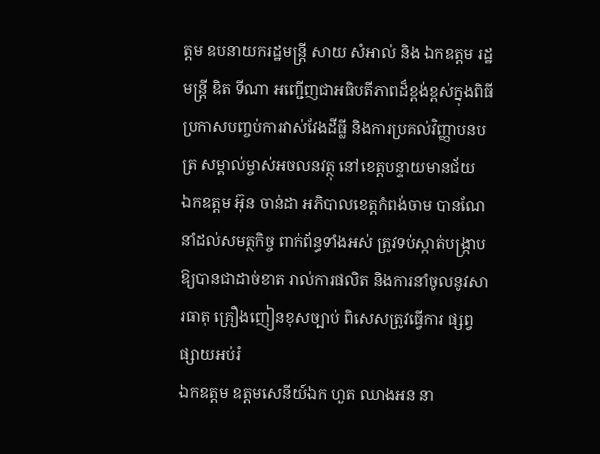ត្តម ឧបនាយករដ្ឋមន្រ្តី សាយ សំអាល់ និង ឯកឧត្តម រដ្ឋមន្រ្តី ឌិត ទីណា អញ្ជេីញជាអធិបតីភាពដ៏ខ្ពង់ខ្ពស់ក្នុងពិធីប្រកាសបញ្ចប់ការវាស់វែងដីធ្លី និងការប្រគល់វិញ្ញាបនបត្រ សម្គាល់ម្ចាស់អចលនវត្ថុ នៅខេត្តបន្ទាយមានជ័យ
ឯកឧត្តម អ៊ុន ចាន់ដា អភិបាលខេត្តកំពង់ចាម បានណែនាំដល់សមត្ថកិច្ច ពាក់ព័ន្ធទាំងអស់ ត្រូវទប់ស្កាត់បង្ក្រាប ឱ្យបានជាដាច់ខាត រាល់ការផលិត និងការនាំចូលនូវសារធាតុ គ្រឿងញៀនខុសច្បាប់ ពិសេសត្រូវធ្វើការ ផ្សព្វផ្សាយអប់រំ
ឯកឧត្តម ឧត្ដមសេនីយ៍ឯក ហួត ឈាងអន នា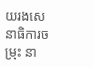យរងសេនាធិការចម្រុះ នា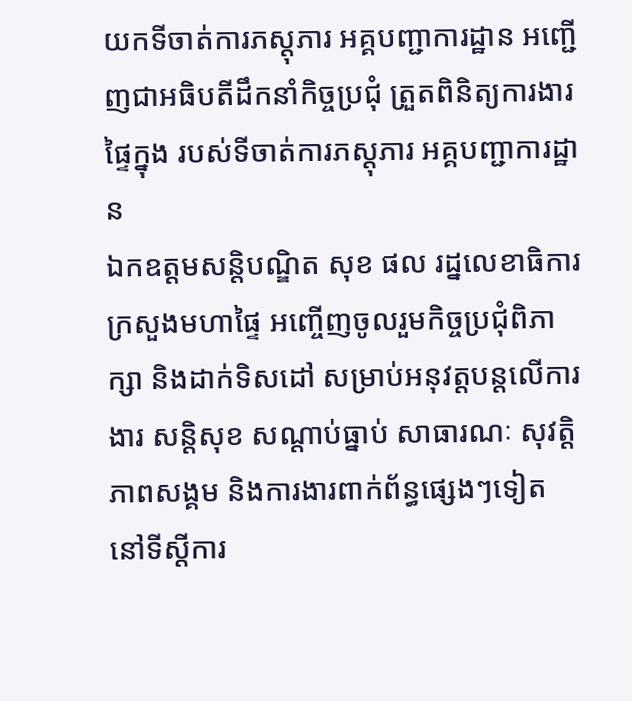យកទីចាត់ការភស្តុភារ អគ្គបញ្ជាការដ្ឋាន អញ្ជើញជាអធិបតីដឹកនាំកិច្ចប្រជុំ ត្រួតពិនិត្យការងារផ្ទៃក្នុង របស់ទីចាត់ការភស្តុភារ អគ្គបញ្ជាការដ្ឋាន
ឯកឧត្ដមសន្តិបណ្ឌិត សុខ ផល រដ្នលេខាធិការក្រសួងមហាផ្ទៃ អញ្ចើញចូលរួមកិច្ចប្រជុំពិភាក្សា និងដាក់ទិសដៅ សម្រាប់អនុវត្តបន្តលើការងារ សន្តិសុខ សណ្តាប់ធ្នាប់ សាធារណៈ សុវត្តិភាពសង្គម និងការងារពាក់ព័ន្ធផ្សេងៗទៀត នៅទីស្តីការ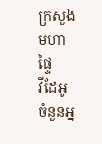ក្រសួងមហាផ្ទៃ
វីដែអូ
ចំនួនអ្ន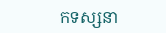កទស្សនា